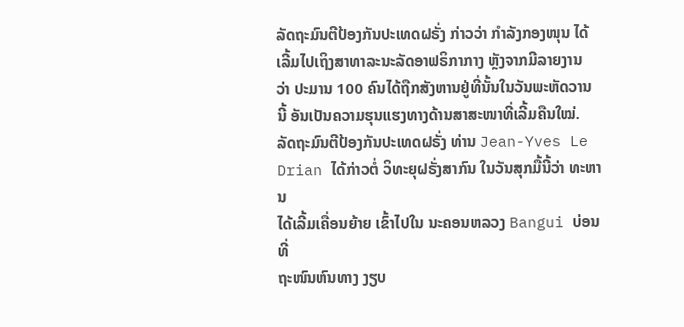ລັດຖະມົນຕີປ້ອງກັນປະເທດຝຣັ່ງ ກ່າວວ່າ ກໍາລັງກອງໜຸນ ໄດ້
ເລີ້ມໄປເຖິງສາທາລະນະລັດອາຟຣິກາກາງ ຫຼັງຈາກມີລາຍງານ
ວ່າ ປະມານ 100 ຄົນໄດ້ຖືກສັງຫານຢູ່ທີ່ນັ້ນໃນວັນພະຫັດວານ
ນີ້ ອັນເປັນຄວາມຮຸນແຮງທາງດ້ານສາສະໜາທີ່ເລີ້ມຄືນໃໝ່.
ລັດຖະມົນຕີປ້ອງກັນປະເທດຝຣັ່ງ ທ່ານ Jean-Yves Le
Drian ໄດ້ກ່າວຕໍ່ ວິທະຍຸຝຣັ່ງສາກົນ ໃນວັນສຸກມື້ນີ້ວ່າ ທະຫານ
ໄດ້ເລີ້ມເຄື່ອນຍ້າຍ ເຂົ້າໄປໃນ ນະຄອນຫລວງ Bangui ບ່ອນທີ່
ຖະໜົນຫົນທາງ ງຽບ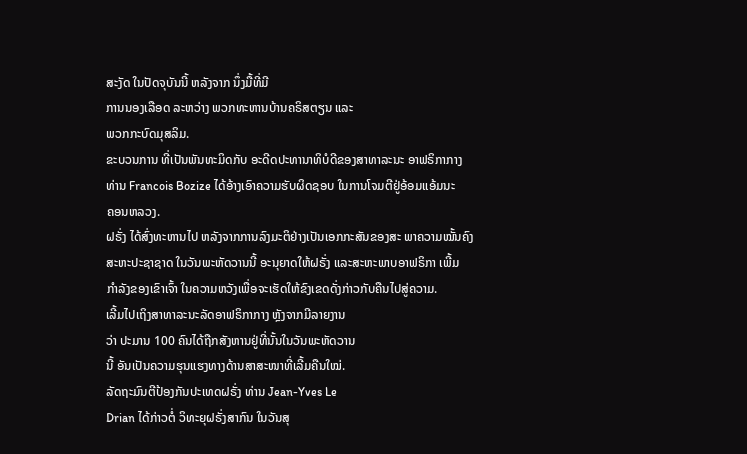ສະງັດ ໃນປັດຈຸບັນນີ້ ຫລັງຈາກ ນຶ່ງມື້ທີ່ມີ
ການນອງເລືອດ ລະຫວ່າງ ພວກທະຫານບ້ານຄຣິສຕຽນ ແລະ
ພວກກະບົດມຸສລິມ.
ຂະບວນການ ທີ່ເປັນພັນທະມິດກັບ ອະດີດປະທານາທິບໍດີຂອງສາທາລະນະ ອາຟຣິກາກາງ
ທ່ານ Francois Bozize ໄດ້ອ້າງເອົາຄວາມຮັບຜິດຊອບ ໃນການໂຈມຕີຢູ່ອ້ອມແອ້ມນະ
ຄອນຫລວງ.
ຝຣັ່ງ ໄດ້ສົ່ງທະຫານໄປ ຫລັງຈາກການລົງມະຕິຢ່າງເປັນເອກກະສັນຂອງສະ ພາຄວາມໝັ້ນຄົງ
ສະຫະປະຊາຊາດ ໃນວັນພະຫັດວານນີ້ ອະນຸຍາດໃຫ້ຝຣັ່ງ ແລະສະຫະພາບອາຟຣິກາ ເພີ້ມ
ກໍາລັງຂອງເຂົາເຈົ້າ ໃນຄວາມຫວັງເພື່ອຈະເຮັດໃຫ້ຂົງເຂດດັ່ງກ່າວກັບຄືນໄປສູ່ຄວາມ.
ເລີ້ມໄປເຖິງສາທາລະນະລັດອາຟຣິກາກາງ ຫຼັງຈາກມີລາຍງານ
ວ່າ ປະມານ 100 ຄົນໄດ້ຖືກສັງຫານຢູ່ທີ່ນັ້ນໃນວັນພະຫັດວານ
ນີ້ ອັນເປັນຄວາມຮຸນແຮງທາງດ້ານສາສະໜາທີ່ເລີ້ມຄືນໃໝ່.
ລັດຖະມົນຕີປ້ອງກັນປະເທດຝຣັ່ງ ທ່ານ Jean-Yves Le
Drian ໄດ້ກ່າວຕໍ່ ວິທະຍຸຝຣັ່ງສາກົນ ໃນວັນສຸ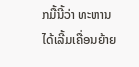ກມື້ນີ້ວ່າ ທະຫານ
ໄດ້ເລີ້ມເຄື່ອນຍ້າຍ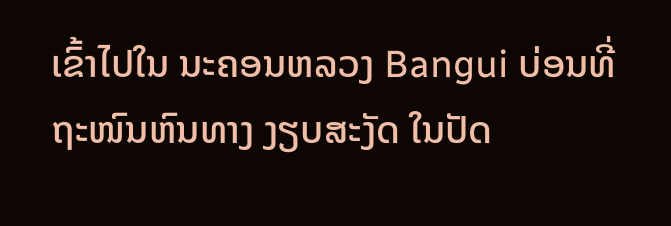ເຂົ້າໄປໃນ ນະຄອນຫລວງ Bangui ບ່ອນທີ່
ຖະໜົນຫົນທາງ ງຽບສະງັດ ໃນປັດ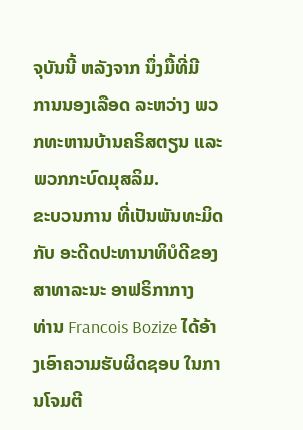ຈຸບັນນີ້ ຫລັງຈາກ ນຶ່ງມື້ທີ່ມີ
ການນອງເລືອດ ລະຫວ່າງ ພວກທະຫານບ້ານຄຣິສຕຽນ ແລະ
ພວກກະບົດມຸສລິມ.
ຂະບວນການ ທີ່ເປັນພັນທະມິດກັບ ອະດີດປະທານາທິບໍດີຂອງສາທາລະນະ ອາຟຣິກາກາງ
ທ່ານ Francois Bozize ໄດ້ອ້າງເອົາຄວາມຮັບຜິດຊອບ ໃນການໂຈມຕີ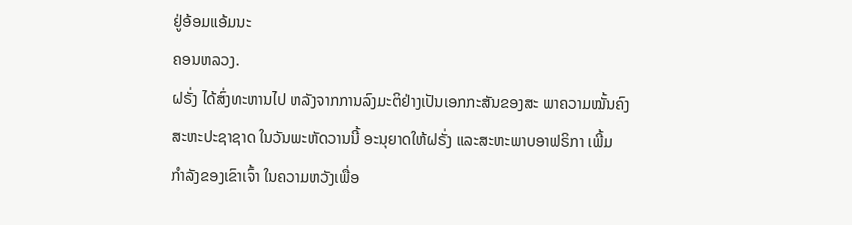ຢູ່ອ້ອມແອ້ມນະ
ຄອນຫລວງ.
ຝຣັ່ງ ໄດ້ສົ່ງທະຫານໄປ ຫລັງຈາກການລົງມະຕິຢ່າງເປັນເອກກະສັນຂອງສະ ພາຄວາມໝັ້ນຄົງ
ສະຫະປະຊາຊາດ ໃນວັນພະຫັດວານນີ້ ອະນຸຍາດໃຫ້ຝຣັ່ງ ແລະສະຫະພາບອາຟຣິກາ ເພີ້ມ
ກໍາລັງຂອງເຂົາເຈົ້າ ໃນຄວາມຫວັງເພື່ອ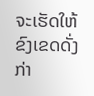ຈະເຮັດໃຫ້ຂົງເຂດດັ່ງກ່າ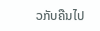ວກັບຄືນໄປ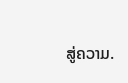ສູ່ຄວາມ.